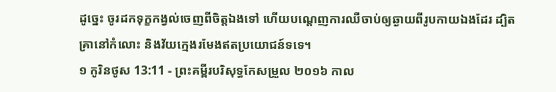ដូច្នេះ ចូរដកទុក្ខកង្វល់ចេញពីចិត្តឯងទៅ ហើយបណ្តេញការឈឺចាប់ឲ្យឆ្ងាយពីរូបកាយឯងដែរ ដ្បិតគ្រានៅកំលោះ និងវ័យក្មេងរមែងឥតប្រយោជន៍ទទេ។
១ កូរិនថូស 13:11 - ព្រះគម្ពីរបរិសុទ្ធកែសម្រួល ២០១៦ កាល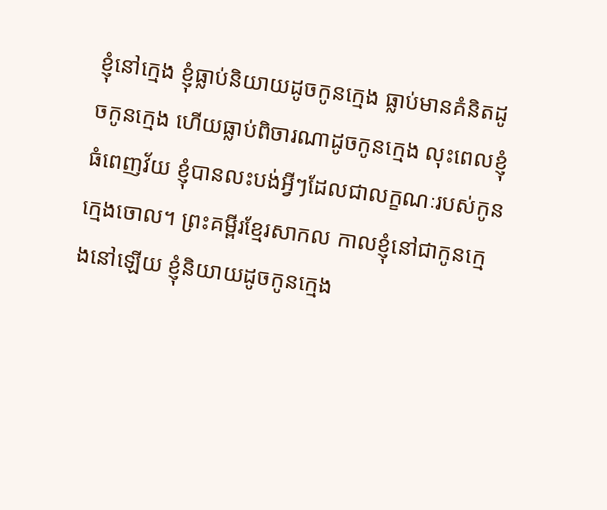ខ្ញុំនៅក្មេង ខ្ញុំធ្លាប់និយាយដូចកូនក្មេង ធ្លាប់មានគំនិតដូចកូនក្មេង ហើយធ្លាប់ពិចារណាដូចកូនក្មេង លុះពេលខ្ញុំធំពេញវ័យ ខ្ញុំបានលះបង់អ្វីៗដែលជាលក្ខណៈរបស់កូនក្មេងចោល។ ព្រះគម្ពីរខ្មែរសាកល កាលខ្ញុំនៅជាកូនក្មេងនៅឡើយ ខ្ញុំនិយាយដូចកូនក្មេង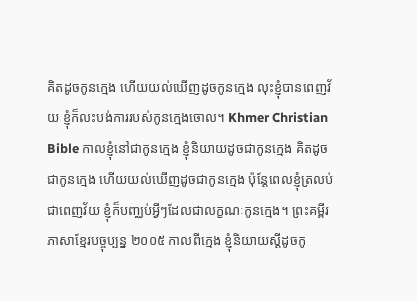គិតដូចកូនក្មេង ហើយយល់ឃើញដូចកូនក្មេង លុះខ្ញុំបានពេញវ័យ ខ្ញុំក៏លះបង់ការរបស់កូនក្មេងចោល។ Khmer Christian Bible កាលខ្ញុំនៅជាកូនក្មេង ខ្ញុំនិយាយដូចជាកូនក្មេង គិតដូចជាកូនក្មេង ហើយយល់ឃើញដូចជាកូនក្មេង ប៉ុន្ដែពេលខ្ញុំត្រលប់ជាពេញវ័យ ខ្ញុំក៏បញ្ឈប់អ្វីៗដែលជាលក្ខណៈកូនក្មេង។ ព្រះគម្ពីរភាសាខ្មែរបច្ចុប្បន្ន ២០០៥ កាលពីក្មេង ខ្ញុំនិយាយស្ដីដូចកូ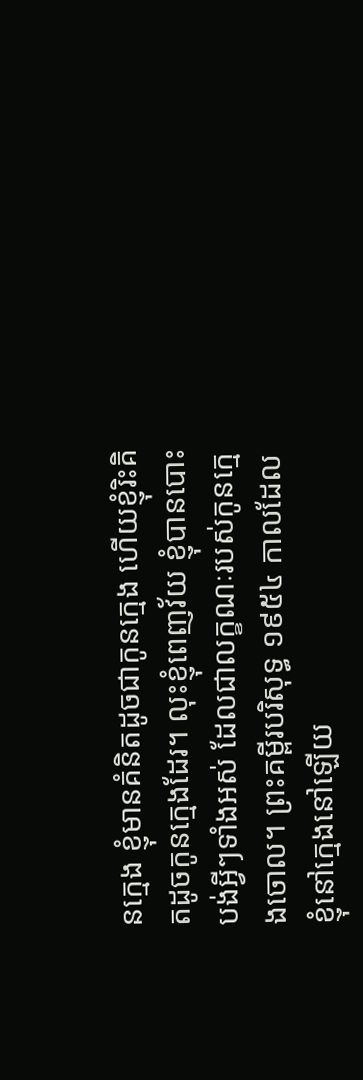នក្មេង ខ្ញុំមានគំនិតដូចជាកូនក្មេង ហើយខ្ញុំរិះគិតដូចកូនក្មេងដែរ។ លុះខ្ញុំពេញវ័យ ខ្ញុំបានបោះបង់អ្វីៗទាំងអស់ ដែលជាលក្ខណៈរបស់កូនក្មេងចោល។ ព្រះគម្ពីរបរិសុទ្ធ ១៩៥៤ កាលដែលខ្ញុំនៅក្មេងនៅឡើយ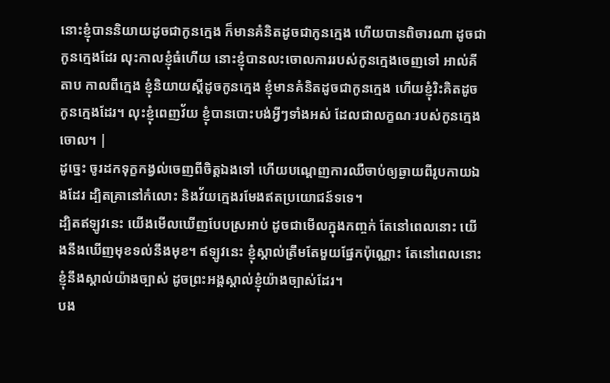នោះខ្ញុំបាននិយាយដូចជាកូនក្មេង ក៏មានគំនិតដូចជាកូនក្មេង ហើយបានពិចារណា ដូចជាកូនក្មេងដែរ លុះកាលខ្ញុំធំហើយ នោះខ្ញុំបានលះចោលការរបស់កូនក្មេងចេញទៅ អាល់គីតាប កាលពីក្មេង ខ្ញុំនិយាយស្ដីដូចកូនក្មេង ខ្ញុំមានគំនិតដូចជាកូនក្មេង ហើយខ្ញុំរិះគិតដូចកូនក្មេងដែរ។ លុះខ្ញុំពេញវ័យ ខ្ញុំបានបោះបង់អ្វីៗទាំងអស់ ដែលជាលក្ខណៈរបស់កូនក្មេងចោល។ |
ដូច្នេះ ចូរដកទុក្ខកង្វល់ចេញពីចិត្តឯងទៅ ហើយបណ្តេញការឈឺចាប់ឲ្យឆ្ងាយពីរូបកាយឯងដែរ ដ្បិតគ្រានៅកំលោះ និងវ័យក្មេងរមែងឥតប្រយោជន៍ទទេ។
ដ្បិតឥឡូវនេះ យើងមើលឃើញបែបស្រអាប់ ដូចជាមើលក្នុងកញ្ចក់ តែនៅពេលនោះ យើងនឹងឃើញមុខទល់នឹងមុខ។ ឥឡូវនេះ ខ្ញុំស្គាល់ត្រឹមតែមួយផ្នែកប៉ុណ្ណោះ តែនៅពេលនោះ ខ្ញុំនឹងស្គាល់យ៉ាងច្បាស់ ដូចព្រះអង្គស្គាល់ខ្ញុំយ៉ាងច្បាស់ដែរ។
បង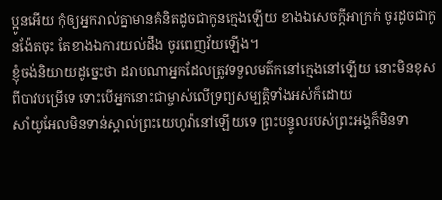ប្អូនអើយ កុំឲ្យអ្នករាល់គ្នាមានគំនិតដូចជាកូនក្មេងឡើយ ខាងឯសេចក្ដីអាក្រក់ ចូរដូចជាកូនង៉ែតចុះ តែខាងឯការយល់ដឹង ចូរពេញវ័យឡើង។
ខ្ញុំចង់និយាយដូច្នេះថា ដរាបណាអ្នកដែលត្រូវទទួលមត៌កនៅក្មេងនៅឡើយ នោះមិនខុសពីបាវបម្រើទេ ទោះបើអ្នកនោះជាម្ចាស់លើទ្រព្យសម្បត្តិទាំងអស់ក៏ដោយ
សាំយូអែលមិនទាន់ស្គាល់ព្រះយេហូវ៉ានៅឡើយទេ ព្រះបន្ទូលរបស់ព្រះអង្គក៏មិនទា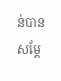ន់បានសម្ដែ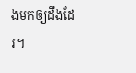ងមកឲ្យដឹងដែរ។